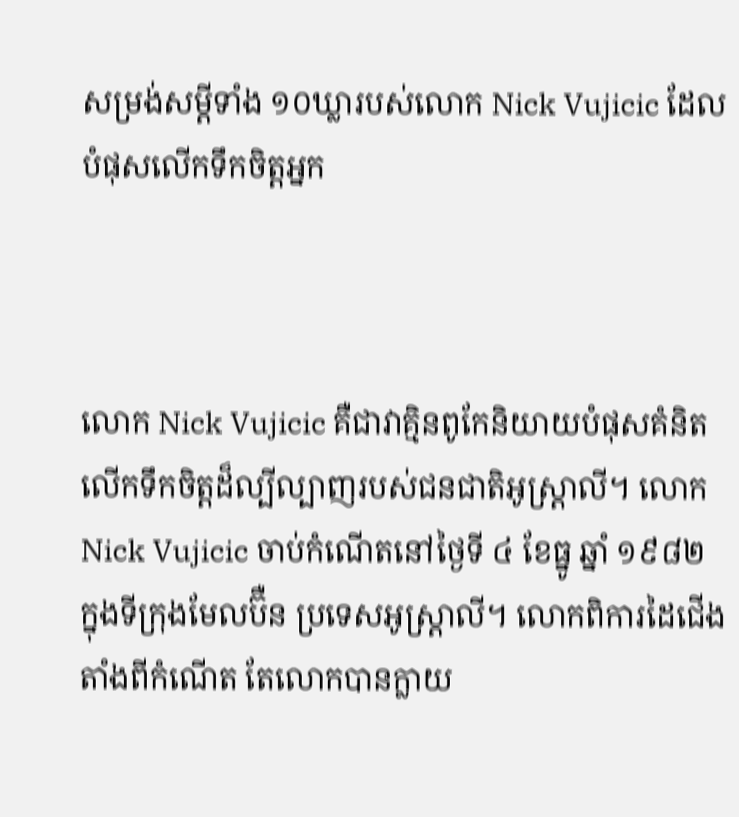សម្រង់សម្ដីទាំង ១០ឃ្លារបស់លោក Nick Vujicic ដែលបំផុសលើកទឹកចិត្តអ្នក



លោក Nick Vujicic គឺជាវាគ្មិនពូកែនិយាយបំផុសគំនិតលើកទឹកចិត្តដ៏ល្បីល្បាញរបស់ជនជាតិអូស្រ្តាលី។ លោក Nick Vujicic ចាប់កំណើតនៅថ្ងៃទី ៤ ខែធ្នូ ឆ្នាំ ១៩៨២ ក្នុងទីក្រុងមែលប៊ឺន ប្រទេសអូស្រ្តាលី។ លោកពិការដៃជើងតាំងពីកំណើត តែលោកបានក្លាយ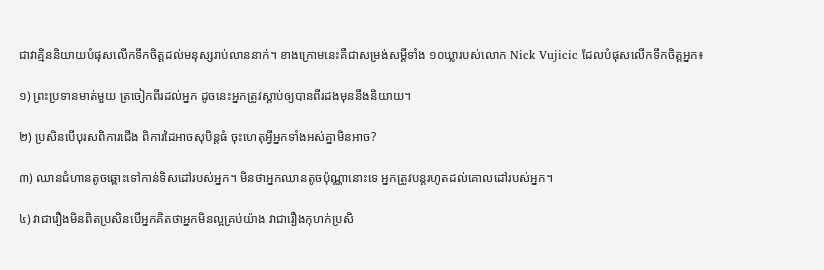ជាវាគ្មិននិយាយបំផុសលើកទឹកចិត្តដល់មនុស្សរាប់លាននាក់។ ខាងក្រោមនេះគឺជាសម្រង់សម្ដីទាំង ១០ឃ្លារបស់លោក Nick Vujicic ដែលបំផុសលើកទឹកចិត្តអ្នក៖

១) ព្រះប្រទានមាត់មួយ ត្រចៀកពីរដល់អ្នក ដូចនេះអ្នកត្រូវស្ដាប់ឲ្យបានពីរដងមុននឹងនិយាយ។

២) ប្រសិនបើបុរសពិការជើង ពិការដៃអាចសុបិន្តធំ ចុះហេតុអ្វីអ្នកទាំងអស់គ្នាមិនអាច?

៣) ឈានជំហានតូចឆ្ពោះទៅកាន់ទិសដៅរបស់អ្នក។ មិនថាអ្នកឈានតូចប៉ុណ្ណានោះទេ អ្នកត្រូវបន្តរហូតដល់គោលដៅរបស់អ្នក។

៤) វាជារឿងមិនពិតប្រសិនបើអ្នកគិតថាអ្នកមិនល្អគ្រប់យ៉ាង វាជារឿងកុហក់ប្រសិ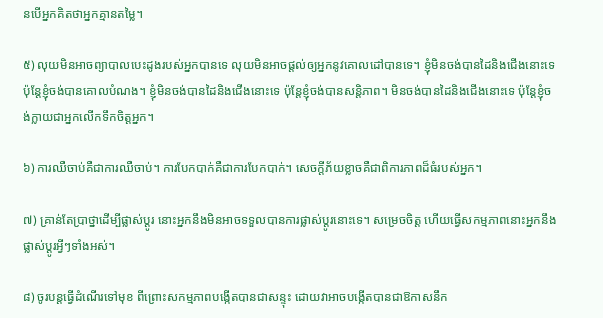នបើអ្នកគិតថាអ្នកគ្មានតម្លៃ។

៥) លុយមិនអាចព្យាបាលបេះដូងរបស់អ្នកបានទេ លុយមិនអាចផ្ដល់ឲ្យអ្នកនូវគោលដៅបានទេ។ ខ្ញុំមិនចង់បានដៃនិងជើងនោះទេ ប៉ុន្តែខ្ញុំចង់បានគោលបំណង។ ខ្ញុំមិនចង់បានដៃនិងជើងនោះទេ ប៉ុន្តែខ្ញុំចង់បានសន្តិភាព។ មិនចង់បានដៃនិងជើងនោះទេ ប៉ុន្តែខ្ញុំចង់ក្លាយជាអ្នកលើកទឹកចិត្តអ្នក។

៦) ការឈឺចាប់គឺជាការឈឺចាប់។ ការបែកបាក់គឺជាការបែកបាក់។ សេចក្ដីភ័យខ្លាចគឺជាពិការភាពដ៏ធំរបស់អ្នក។

៧) គ្រាន់តែប្រាថ្នាដើម្បីផ្លាស់ប្ដូរ នោះអ្នកនឹងមិនអាចទទួលបានការផ្លាស់ប្ដូរនោះទេ។ សម្រេចចិត្ត ហើយធ្វើសកម្មភាពនោះអ្នកនឹងផ្លាស់ប្ដូរអ្វីៗទាំងអស់។

៨) ចូរបន្ដធ្វើដំណើរទៅមុខ ពីព្រោះសកម្មភាពបង្កើតបានជាសន្ទុះ ដោយវាអាចបង្កើតបានជាឱកាសនឹក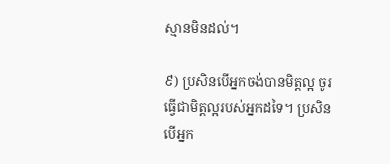ស្មានមិនដល់។

៩) ប្រសិនបើអ្នកចង់បានមិត្តល្អ ចូរធ្វើជាមិត្តល្អរបស់អ្នកដទៃ។ ប្រសិនបើអ្នក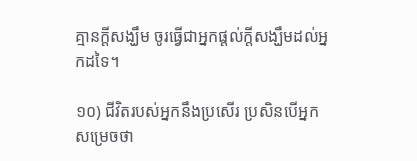គ្មានក្ដីសង្ឃឹម ចូរធ្វើជាអ្នកផ្ដល់ក្ដីសង្ឃឹមដល់អ្នកដទៃ។

១០) ជីវិតរបស់អ្នកនឹងប្រសើរ ប្រសិនបើអ្នកសម្រេចថា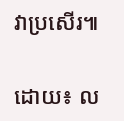វាប្រសើរ៕

ដោយ៖ ល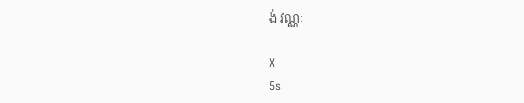ង់ វណ្ណៈ

X
5s